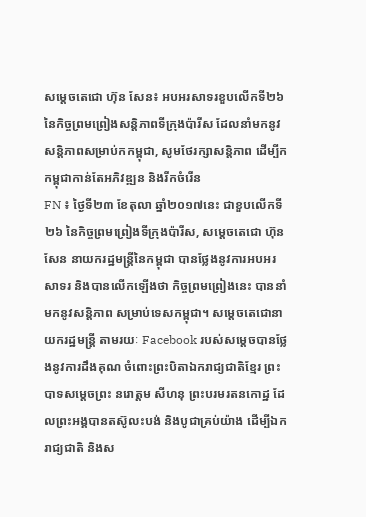សម្តេចតេជោ ហ៊ុន សែន៖ អបអរសាទរខួបលើកទី២៦ នៃកិច្ចព្រមព្រៀងសន្តិភាពទីក្រុងប៉ារីស ដែលនាំមកនូវសន្តិភាពសម្រាប់កកម្ពុជា, សូមថែរក្សាសន្តិភាព ដើម្បីកកម្ពុជាកាន់តែអភិវឌ្ឍន និងរីកចំរើន
FN ៖ ថ្ងៃទី២៣ ខែតុលា ឆ្នាំ២០១៧នេះ ជាខួបលើកទី២៦ នៃកិច្ចព្រមព្រៀងទីក្រុងប៉ារីស, សម្តេចតេជោ ហ៊ុន សែន នាយករដ្ឋមន្ត្រីនៃកម្ពុជា បានថ្លែងនូវការអបអរសាទរ និងបានលើកឡើងថា កិច្ចព្រមព្រៀងនេះ បាននាំមកនូវសន្តិភាព សម្រាប់ទេសកម្ពុជា។ សម្តេចតេជោនាយករដ្ឋមន្ត្រី តាមរយៈ Facebook របស់សម្តេចបានថ្លែងនូវការដឹងគុណ ចំពោះព្រះបិតាឯករាជ្យជាតិខ្មែរ ព្រះបាទសម្តេចព្រះ នរោត្ដម សីហនុ ព្រះបរមរតនកោដ្ឋ ដែលព្រះអង្គបានតស៊ូលះបង់ និងបូជាគ្រប់យ៉ាង ដើម្បីឯករាជ្យជាតិ និងស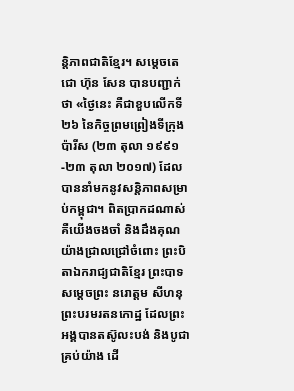ន្តិភាពជាតិខ្មែរ។ សម្តេចតេជោ ហ៊ុន សែន បានបញ្ជាក់ថា «ថ្ងៃនេះ គឺជាខួបលើកទី២៦ នៃកិច្ចព្រមព្រៀងទីក្រុងប៉ារីស (២៣ តុលា ១៩៩១-២៣ តុលា ២០១៧) ដែលបាននាំមកនូវសន្តិភាពសម្រាប់កម្ពុជា។ ពិតប្រាកដណាស់ គឺយើងចងចាំ និងដឹងគុណយ៉ាងជ្រាលជ្រៅចំពោះ ព្រះបិតាឯករាជ្យជាតិខ្មែរ ព្រះបាទសម្តេចព្រះ នរោត្ដម សីហនុ ព្រះបរមរតនកោដ្ឋ ដែលព្រះអង្គបានតស៊ូលះបង់ និងបូជាគ្រប់យ៉ាង ដើ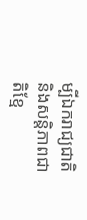ម្បីឯករាជ្យជាតិ និងសន្តិភាពជាតិខ្មែ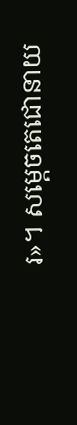រ»។ សម្តេចតេជោនាយ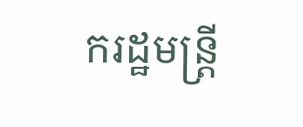ករដ្ឋមន្ត្រី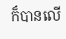ក៏បានលើ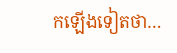កឡើងទៀតថា…